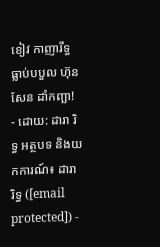ខៀវ កាញារីទ្ធ ធ្លាប់បបួល ហ៊ុន សែន ដាំកញ្ឆា!
- ដោយ: ដារា រិទ្ធ អត្ថបទ និងយកការណ៍៖ ដារា រិទ្ធ ([email protected]) -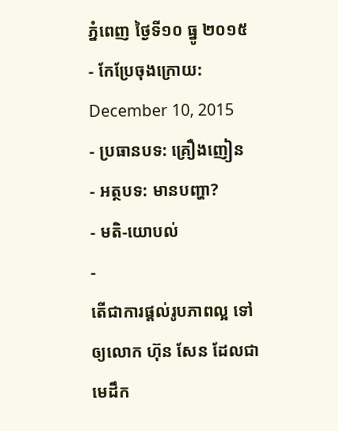ភ្នំពេញ ថ្ងៃទី១០ ធ្នូ ២០១៥
- កែប្រែចុងក្រោយ: December 10, 2015
- ប្រធានបទ: គ្រឿងញៀន
- អត្ថបទ: មានបញ្ហា?
- មតិ-យោបល់
-
តើជាការផ្ដល់រូបភាពល្អ ទៅឲ្យលោក ហ៊ុន សែន ដែលជាមេដឹក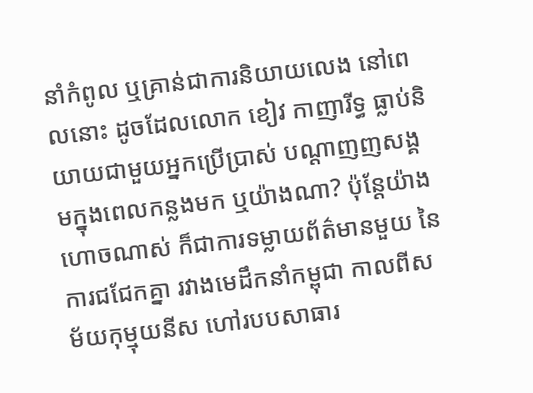នាំកំពូល ឬគ្រាន់ជាការនិយាយលេង នៅពេលនោះ ដូចដែលលោក ខៀវ កាញារីទ្ធ ធ្លាប់និយាយជាមួយអ្នកប្រើប្រាស់ បណ្ដាញញសង្គមក្នុងពេលកន្លងមក ឬយ៉ាងណា? ប៉ុន្តែយ៉ាងហោចណាស់ ក៏ជាការទម្លាយព័ត៌មានមួយ នៃការជជែកគ្នា រវាងមេដឹកនាំកម្ពុជា កាលពីសម័យកុម្មុយនីស ហៅរបបសាធារ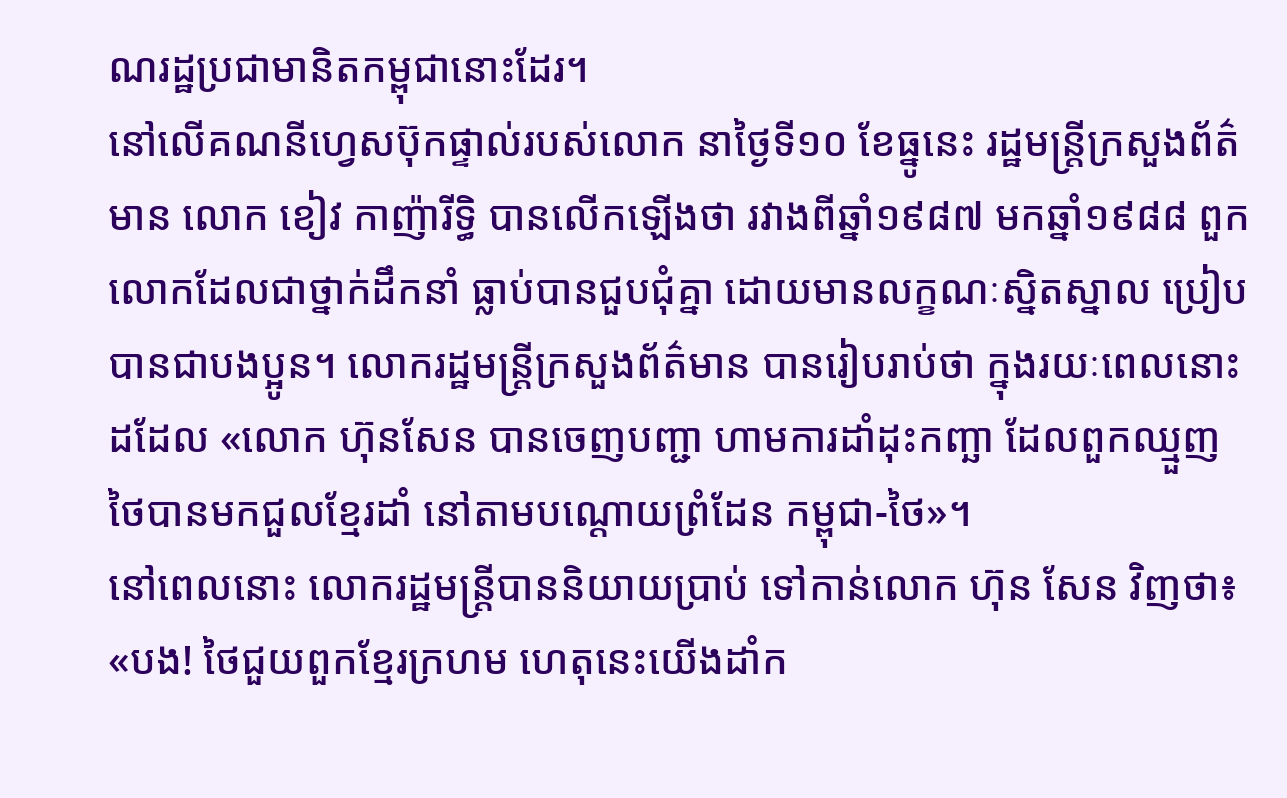ណរដ្ឋប្រជាមានិតកម្ពុជានោះដែរ។
នៅលើគណនីហ្វេសប៊ុកផ្ទាល់របស់លោក នាថ្ងៃទី១០ ខែធ្នូនេះ រដ្ឋមន្ត្រីក្រសួងព័ត៌មាន លោក ខៀវ កាញ៉ារីទ្ធិ បានលើកឡើងថា រវាងពីឆ្នាំ១៩៨៧ មកឆ្នាំ១៩៨៨ ពួកលោកដែលជាថ្នាក់ដឹកនាំ ធ្លាប់បានជួបជុំគ្នា ដោយមានលក្ខណៈស្និតស្នាល ប្រៀបបានជាបងប្អូន។ លោករដ្ឋមន្ត្រីក្រសួងព័ត៌មាន បានរៀបរាប់ថា ក្នុងរយៈពេលនោះដដែល «លោក ហ៊ុនសែន បានចេញបញ្ជា ហាមការដាំដុះកញ្ឆា ដែលពួកឈ្មួញ ថៃបានមកជួលខ្មែរដាំ នៅតាមបណ្តោយព្រំដែន កម្ពុជា-ថៃ»។
នៅពេលនោះ លោករដ្ឋមន្ត្រីបាននិយាយប្រាប់ ទៅកាន់លោក ហ៊ុន សែន វិញថា៖ «បង! ថៃជួយពួកខ្មែរក្រហម ហេតុនេះយើងដាំក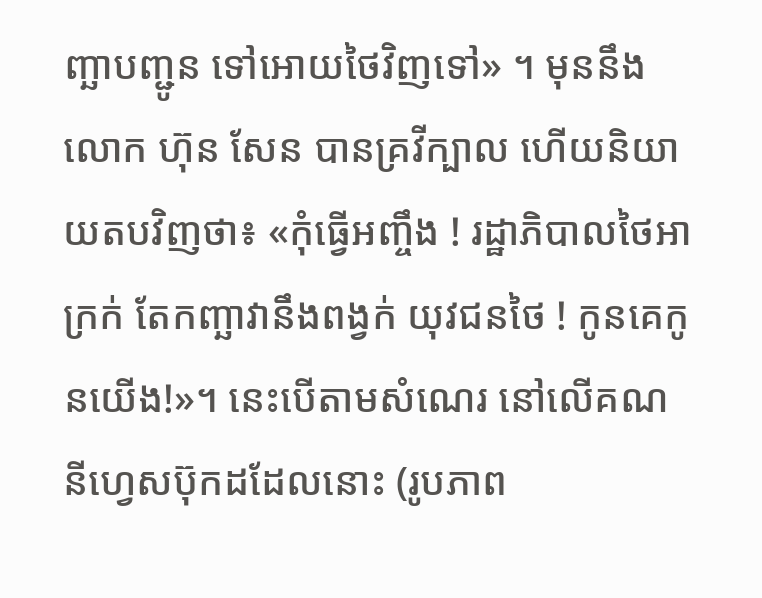ញ្ឆាបញ្ជូន ទៅអោយថៃវិញទៅ» ។ មុននឹងលោក ហ៊ុន សែន បានគ្រវីក្បាល ហើយនិយាយតបវិញថា៖ «កុំធ្វើអញ្ចឹង ! រដ្ឋាភិបាលថៃអាក្រក់ តែកញ្ឆាវានឹងពង្វក់ យុវជនថៃ ! កូនគេកូនយើង!»។ នេះបើតាមសំណេរ នៅលើគណនីហ្វេសប៊ុកដដែលនោះ (រូបភាព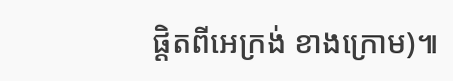ផ្តិតពីអេក្រង់ ខាងក្រោម)៕